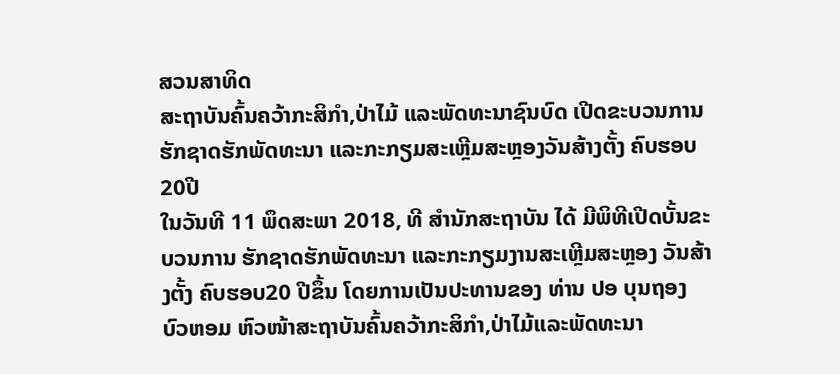ສວນສາທິດ
ສະຖາບັນຄົ້ນຄວ້າກະສິກຳ,ປ່າໄມ້ ແລະພັດທະນາຊົນບົດ ເປີດຂະບວນການຮັກຊາດຮັກພັດທະນາ ແລະກະກຽມສະເຫຼີມສະຫຼອງວັນສ້າງຕັ້ງ ຄົບຮອບ 20ປີ
ໃນວັນທີ 11 ພຶດສະພາ 2018, ທີ ສໍານັກສະຖາບັນ ໄດ້ ມີພິທີເປີດບັ້ນຂະບວນການ ຮັກຊາດຮັກພັດທະນາ ແລະກະກຽມງານສະເຫຼີມສະຫຼອງ ວັນສ້າງຕັ້ງ ຄົບຮອບ20 ປີຂຶ້ນ ໂດຍການເປັນປະທານຂອງ ທ່ານ ປອ ບຸນຖອງ ບົວຫອມ ຫົວໜ້າສະຖາບັນຄົ້ນຄວ້າກະສິກຳ,ປ່າໄມ້ແລະພັດທະນາ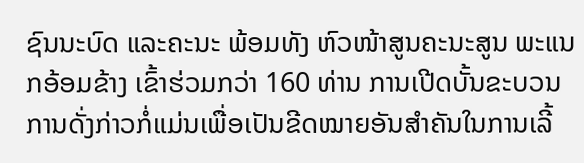ຊົນນະບົດ ແລະຄະນະ ພ້ອມທັງ ຫົວໜ້າສູນຄະນະສູນ ພະແນກອ້ອມຂ້າງ ເຂົ້າຮ່ວມກວ່າ 160 ທ່ານ ການເປີດບັ້ນຂະບວນການດັ່ງກ່າວກໍ່ແມ່ນເພື່ອເປັນຂີດໝາຍອັນສຳຄັນໃນການເລີ້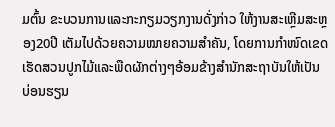ມຕົ້ນ ຂະບວນການແລະກະກຽມວຽກງານດັ່ງກ່າວ ໃຫ້ງານສະເຫຼີມສະຫຼອງ20ປີ ເຕັມໄປດ້ວຍຄວາມໝາຍຄວາມສຳຄັນ, ໂດຍການກຳໜົດເຂດເຮັດສວນປູກໄມ້ແລະພືດຜັກຕ່າງໆອ້ອມຂ້າງສຳນັກສະຖາບັນໃຫ້ເປັນ ບ່ອນຮຽນ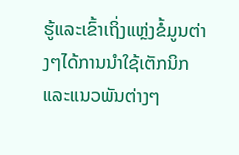ຮູ້ແລະເຂົ້າເຖິ່ງແຫຼ່ງຂໍ້ມູນຕ່າງໆໄດ້ການນຳໃຊ້ເຕັກນິກແລະແນວພັນຕ່າງໆ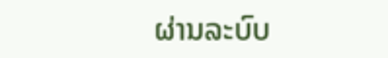ຜ່ານລະບົບ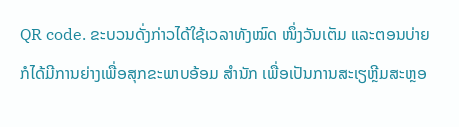QR code. ຂະບວນດັ່ງກ່າວໄດ້ໃຊ້ເວລາທັງໝົດ ໜຶ່ງວັນເຕັມ ແລະຕອນບ່າຍກໍໄດ້ມີການຍ່າງເພື່ອສຸກຂະພາບອ້ອມ ສຳນັກ ເພື່ອເປັນການສະເຽຫຼີມສະຫຼອ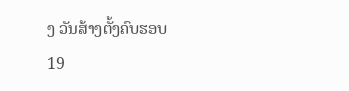ງ ວັນສ້າງຕັ້ງຄົບຮອບ 19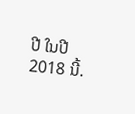ປີ ໃນປີ 2018 ນີ້.